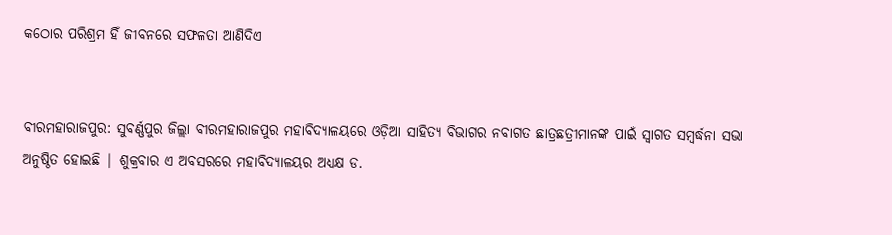କଠୋର ପରିଶ୍ରମ ହିଁ ଜୀବନରେ ସଫଳତା ଆଣିଦିଏ


ବୀରମହାରାଜପୁର: ସୁବର୍ଣ୍ଣପୁର ଜିଲ୍ଲା ବୀରମହାରାଜପୁର ମହାବିଦ୍ୟାଳୟରେ ଓଡ଼ିଆ ସାହିତ୍ୟ ବିଭାଗର ନବାଗତ ଛାତ୍ରଛତ୍ରୀମାନଙ୍କ ପାଇଁ ସ୍ବାଗତ ସମ୍ବର୍ଦ୍ଧନା ସଭା ଅନୁଷ୍ଠିତ ହୋଇଛି | ଶୁକ୍ରବାର ଏ ଅବସରରେ ମହାବିଦ୍ୟାଳୟର ଅଧ୍ୟକ୍ଷ ଡ.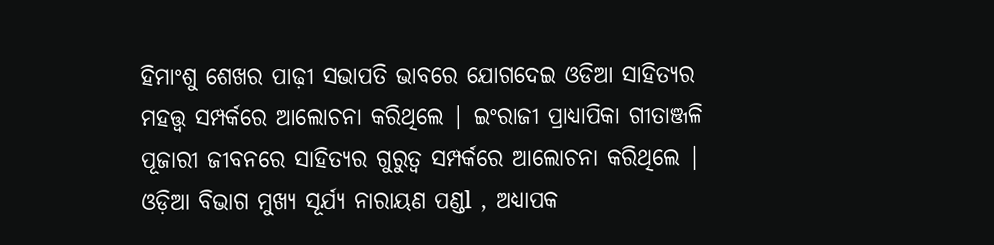ହିମାଂଶୁ ଶେଖର ପାଢ଼ୀ ସଭାପତି ଭାବରେ ଯୋଗଦେଇ ଓଡିଆ ସାହିତ୍ୟର ମହତ୍ତ୍ଵ ସମ୍ପର୍କରେ ଆଲୋଚନା କରିଥିଲେ | ଇଂରାଜୀ ପ୍ରାଧ୍ୟାପିକା ଗୀତାଞ୍ଜଳି ପୂଜାରୀ ଜୀବନରେ ସାହିତ୍ୟର ଗୁରୁତ୍ଵ ସମ୍ପର୍କରେ ଆଲୋଚନା କରିଥିଲେ | ଓଡ଼ିଆ ବିଭାଗ ମୁଖ୍ୟ ସୂର୍ଯ୍ୟ ନାରାୟଣ ପଣ୍ଡl , ଅଧ୍ୟାପକ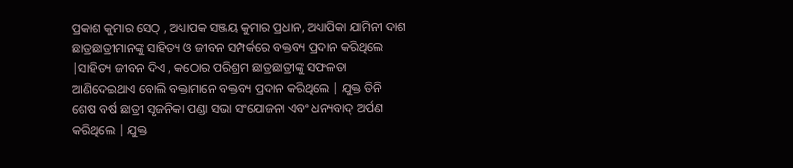ପ୍ରକାଶ କୁମାର ସେଠ୍ , ଅଧ୍ୟାପକ ସଞ୍ଜୟ କୁମାର ପ୍ରଧାନ, ଅଧ୍ୟାପିକା ଯାମିନୀ ଦାଶ ଛାତ୍ରଛାତ୍ରୀମାନଙ୍କୁ ସାହିତ୍ୟ ଓ ଜୀବନ ସମ୍ପର୍କରେ ବକ୍ତବ୍ୟ ପ୍ରଦାନ କରିଥିଲେ |ସାହିତ୍ୟ ଜୀବନ ଦିଏ , କଠୋର ପରିଶ୍ରମ ଛାତ୍ରଛାତ୍ରୀଙ୍କୁ ସଫଳତା ଆଣିଦେଇଥାଏ ବୋଲି ବକ୍ତାମାନେ ବକ୍ତବ୍ୟ ପ୍ରଦାନ କରିଥିଲେ | ଯୁକ୍ତ ତିନି ଶେଷ ବର୍ଷ ଛାତ୍ରୀ ସୃଜନିକା ପଣ୍ଡା ସଭା ସଂଯୋଜନା ଏବଂ ଧନ୍ୟବାଦ୍ ଅର୍ପଣ କରିଥିଲେ | ଯୁକ୍ତ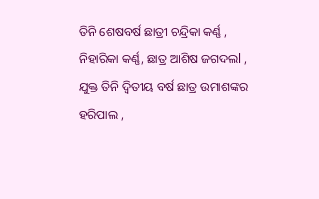ତିନି ଶେଷବର୍ଷ ଛାତ୍ରୀ ଚନ୍ଦ୍ରିକା କର୍ଣ୍ଣ , ନିହାରିକା କର୍ଣ୍ଣ, ଛାତ୍ର ଆଶିଷ ଜଗଦଲl , ଯୁକ୍ତ ତିନି ଦ୍ଵିତୀୟ ବର୍ଷ ଛାତ୍ର ଉମାଶଙ୍କର ହରିପାଲ ,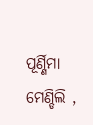ପୂର୍ଣ୍ଣିମା ମେଣ୍ଡିଲି ,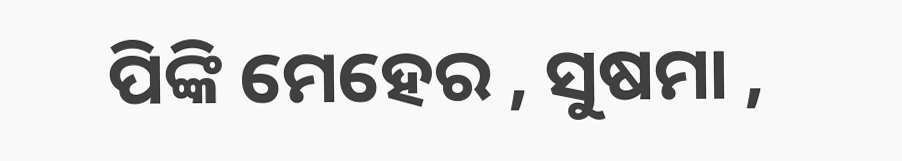ପିଙ୍କି ମେହେର , ସୁଷମା ,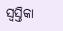ସ୍ବସ୍ତିକା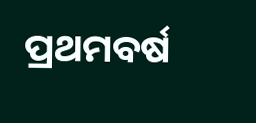ପ୍ରଥମବର୍ଷ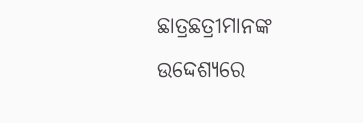ଛାତ୍ରଛତ୍ରୀମାନଙ୍କ ଉଦ୍ଦେଶ୍ୟରେ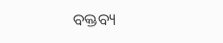ବକ୍ତବ୍ୟ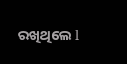ରଖିଥିଲେ l